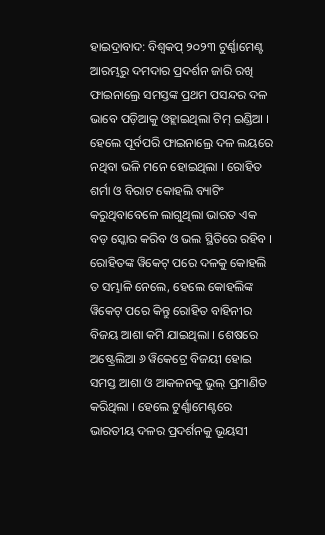ହାଇଦ୍ରାବାଦ: ବିଶ୍ବକପ୍ ୨୦୨୩ ଟୁର୍ଣ୍ଣାମେଣ୍ଟ ଆରମ୍ଭରୁ ଦମଦାର ପ୍ରଦର୍ଶନ ଜାରି ରଖି ଫାଇନାଲ୍ରେ ସମସ୍ତଙ୍କ ପ୍ରଥମ ପସନ୍ଦର ଦଳ ଭାବେ ପଡ଼ିଆକୁ ଓହ୍ଲାଇଥିଲା ଟିମ୍ ଇଣ୍ଡିଆ । ହେଲେ ପୂର୍ବପରି ଫାଇନାଲ୍ରେ ଦଳ ଲୟରେ ନଥିବା ଭଳି ମନେ ହୋଇଥିଲା । ରୋହିତ ଶର୍ମା ଓ ବିରାଟ କୋହଲି ବ୍ୟାଟିଂ କରୁଥିବାବେଳେ ଲାଗୁଥିଲା ଭାରତ ଏକ ବଡ଼ ସ୍କୋର କରିବ ଓ ଭଲ ସ୍ଥିତିରେ ରହିବ । ରୋହିତଙ୍କ ୱିକେଟ୍ ପରେ ଦଳକୁ କୋହଲି ତ ସମ୍ଭାଳି ନେଲେ, ହେଲେ କୋହଲିଙ୍କ ୱିକେଟ୍ ପରେ କିନ୍ତୁ ରୋହିତ ବାହିନୀର ବିଜୟ ଆଶା କମି ଯାଇଥିଲା । ଶେଷରେ ଅଷ୍ଟ୍ରେଲିଆ ୬ ୱିକେଟ୍ରେ ବିଜୟୀ ହୋଇ ସମସ୍ତ ଆଶା ଓ ଆକଳନକୁ ଭୁଲ୍ ପ୍ରମାଣିତ କରିଥିଲା । ହେଲେ ଟୁର୍ଣ୍ଣାମେଣ୍ଟରେ ଭାରତୀୟ ଦଳର ପ୍ରଦର୍ଶନକୁ ଭୂୟସୀ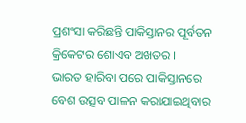ପ୍ରଶଂସା କରିଛନ୍ତି ପାକିସ୍ତାନର ପୂର୍ବତନ କ୍ରିକେଟର ଶୋଏବ ଅଖତର ।
ଭାରତ ହାରିବା ପରେ ପାକିସ୍ତାନରେ ବେଶ ଉତ୍ସବ ପାଳନ କରାଯାଇଥିବାର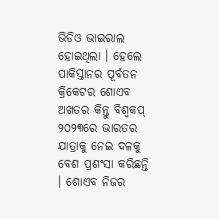ଭିଡିଓ ଭାଇରାଲ ହୋଇଥିଲା । ହେଲେ ପାକିସ୍ତାନର ପୂର୍ବତନ କ୍ରିକେଟର ଶୋଏବ ଅଖତର କିନ୍ତୁ ବିଶ୍ବକପ୍ ୨୦୨୩ରେ ଭାରତର ଯାତ୍ରାକୁ ନେଇ ଦଳକୁ ବେଶ ପ୍ରଶଂସା କରିଛନ୍ତି । ଶୋଏବ ନିଜର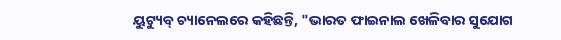ୟୁଟ୍ୟୁବ୍ ଚ୍ୟାନେଲରେ କହିଛନ୍ତି, "ଭାରତ ଫାଇନାଲ ଖେଳିବାର ସୁଯୋଗ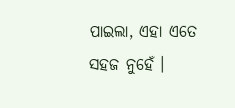ପାଇଲା, ଏହା ଏତେ ସହଜ ନୁହେଁ ।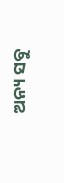ଅନ୍ୟ ସବୁ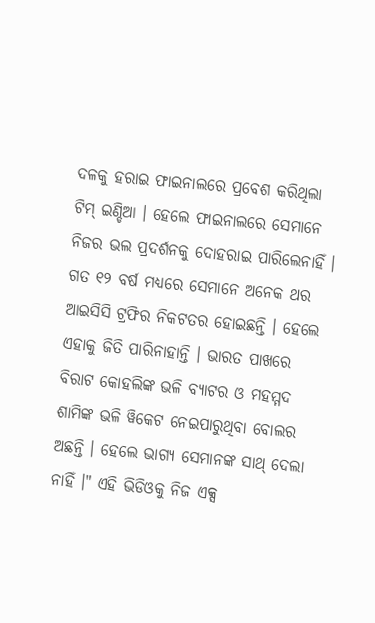ଦଳକୁ ହରାଇ ଫାଇନାଲରେ ପ୍ରବେଶ କରିଥିଲା ଟିମ୍ ଇଣ୍ଡିଆ । ହେଲେ ଫାଇନାଲରେ ସେମାନେ ନିଜର ଭଲ ପ୍ରଦର୍ଶନକୁ ଦୋହରାଇ ପାରିଲେନାହିଁ । ଗତ ୧୨ ବର୍ଷ ମଧ୍ୟରେ ସେମାନେ ଅନେକ ଥର ଆଇସିସି ଟ୍ରଫିର ନିକଟତର ହୋଇଛନ୍ତି । ହେଲେ ଏହାକୁ ଜିତି ପାରିନାହାନ୍ତି । ଭାରତ ପାଖରେ ବିରାଟ କୋହଲିଙ୍କ ଭଳି ବ୍ୟାଟର ଓ ମହମ୍ମଦ ଶାମିଙ୍କ ଭଳି ୱିକେଟ ନେଇପାରୁଥିବା ବୋଲର ଅଛନ୍ତି । ହେଲେ ଭାଗ୍ୟ ସେମାନଙ୍କ ସାଥ୍ ଦେଲା ନାହିଁ ।" ଏହି ଭିଡିଓକୁ ନିଜ ଏକ୍ସ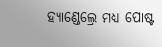ହ୍ୟାଣ୍ଡେଲ୍ରେ ମଧ୍ୟ ପୋଷ୍ଟ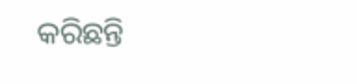କରିଛନ୍ତି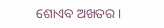ଶୋଏବ ଅଖତର ।